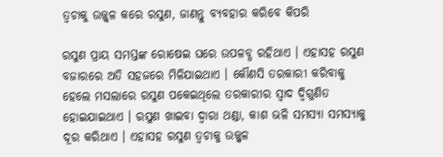ତ୍ୱଚାକୁ ଉଜ୍ଜ୍ୱଳ କରେ ରସୁଣ, ଜାଣନ୍ତୁ ବ୍ୟବହାର କରିବେ କିପରି

ରସୁଣ ପ୍ରାୟ ସମସ୍ତଙ୍କ ରୋଷେଇ ଘରେ ଉପଳବ୍ଧ ରହିଥାଏ । ଏହାସହ ରସୁଣ ବଜାରରେ ଅତି ସହଜରେ ମିଳିଯାଇଥାଏ । କୌଣସି ତରକାରୀ କରିବାକୁ ହେଲେ ମସଲାରେ ରସୁଣ ପକେଇଥିଲେ ତରକାରୀର ସ୍ୱାଦ ଦ୍ୱିଗୁଣିତ ହୋଇଯାଇଥାଏ । ରସୁଣ ଖାଇବା ଦ୍ୱାରା ଥଣ୍ଡା, କାଶ ଭଳି ସମସ୍ୟା ସମସ୍ୟାକୁ ଦୂର କରିଥାଏ । ଏହାସହ ରସୁଣ ତ୍ୱଚାକୁ ଉଜ୍ଜ୍ୱଳ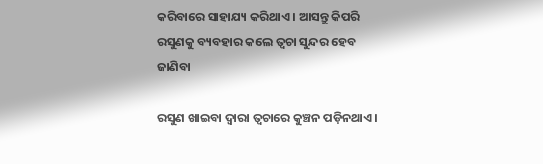କରିବାରେ ସାହାଯ୍ୟ କରିଥାଏ । ଆସନ୍ତୁ କିପରି ରସୁଣକୁ ବ୍ୟବହାର କଲେ ତ୍ୱଚା ସୁନ୍ଦର ହେବ ଜାଣିବା

ରସୁଣ ଖାଇବା ଦ୍ୱାରା ତ୍ୱଚାରେ କୁଞ୍ଚନ ପଡ଼ିନଥାଏ ।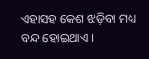ଏହାସହ କେଶ ଝଡ଼ିବା ମଧ୍ୟ ବନ୍ଦ ହୋଇଥାଏ ।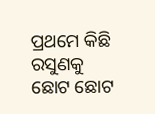ପ୍ରଥମେ କିଛି ରସୁଣକୁ ଛୋଟ ଛୋଟ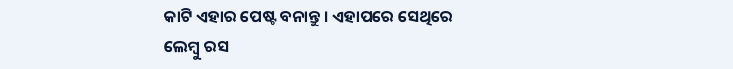କାଟି ଏହାର ପେଷ୍ଟ ବନାନ୍ତୁ । ଏହାପରେ ସେଥିରେ ଲେମ୍ବୁ ରସ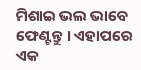ମିଶାଇ ଭଲ ଭାବେ ଫେଣ୍ଟନ୍ତୁ । ଏହାପରେ ଏକ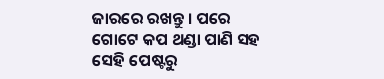ଜାରରେ ରଖନ୍ତୁ । ପରେ ଗୋଟେ କପ ଥଣ୍ଡା ପାଣି ସହ ସେହି ପେଷ୍ଟରୁ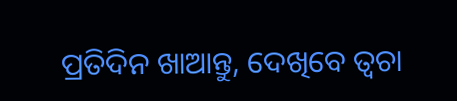ପ୍ରତିଦିନ ଖାଆନ୍ତୁ, ଦେଖିବେ ତ୍ୱଚା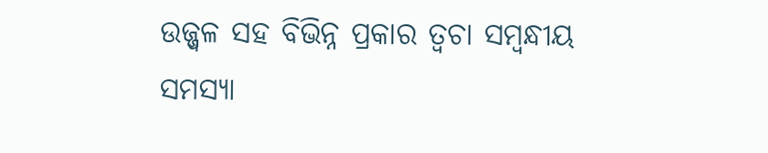ଉଜ୍ଜ୍ୱଳ ସହ ବିଭିନ୍ନ ପ୍ରକାର ତ୍ୱଚା ସମ୍ବନ୍ଧୀୟ ସମସ୍ୟା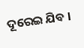ଦୂରେଇ ଯିବ ।